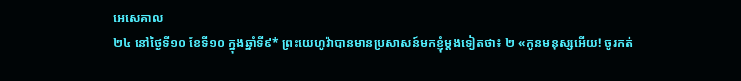អេសេគាល
២៤ នៅថ្ងៃទី១០ ខែទី១០ ក្នុងឆ្នាំទី៩* ព្រះយេហូវ៉ាបានមានប្រសាសន៍មកខ្ញុំម្ដងទៀតថា៖ ២ «កូនមនុស្សអើយ! ចូរកត់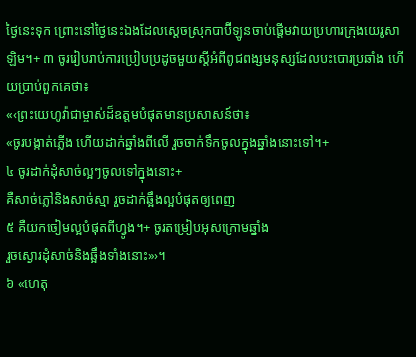ថ្ងៃនេះទុក ព្រោះនៅថ្ងៃនេះឯងដែលស្ដេចស្រុកបាប៊ីឡូនចាប់ផ្ដើមវាយប្រហារក្រុងយេរូសាឡិម។+ ៣ ចូររៀបរាប់ការប្រៀបប្រដូចមួយស្ដីអំពីពូជពង្សមនុស្សដែលបះបោរប្រឆាំង ហើយប្រាប់ពួកគេថា៖
«‹ព្រះយេហូវ៉ាជាម្ចាស់ដ៏ឧត្ដមបំផុតមានប្រសាសន៍ថា៖
«ចូរបង្កាត់ភ្លើង ហើយដាក់ឆ្នាំងពីលើ រួចចាក់ទឹកចូលក្នុងឆ្នាំងនោះទៅ។+
៤ ចូរដាក់ដុំសាច់ល្អៗចូលទៅក្នុងនោះ+
គឺសាច់ភ្លៅនិងសាច់ស្មា រួចដាក់ឆ្អឹងល្អបំផុតឲ្យពេញ
៥ គឺយកចៀមល្អបំផុតពីហ្វូង។+ ចូរតម្រៀបអុសក្រោមឆ្នាំង
រួចស្ងោរដុំសាច់និងឆ្អឹងទាំងនោះ»›។
៦ «ហេតុ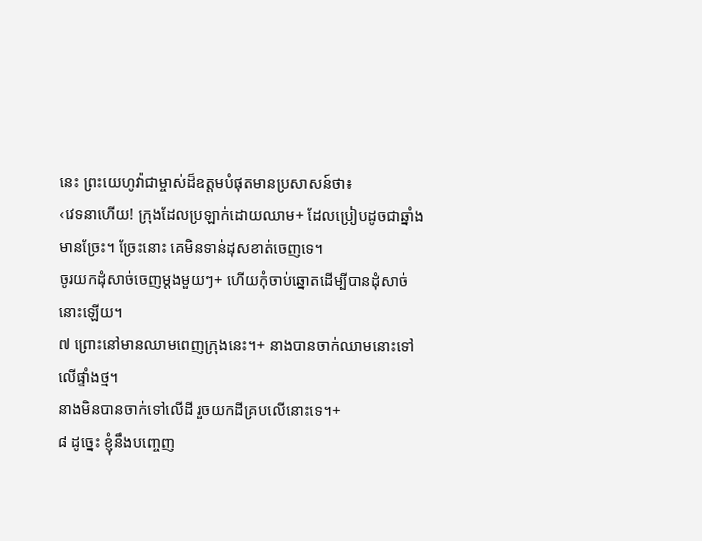នេះ ព្រះយេហូវ៉ាជាម្ចាស់ដ៏ឧត្ដមបំផុតមានប្រសាសន៍ថា៖
‹វេទនាហើយ! ក្រុងដែលប្រឡាក់ដោយឈាម+ ដែលប្រៀបដូចជាឆ្នាំងមានច្រែះ។ ច្រែះនោះ គេមិនទាន់ដុសខាត់ចេញទេ។
ចូរយកដុំសាច់ចេញម្ដងមួយៗ+ ហើយកុំចាប់ឆ្នោតដើម្បីបានដុំសាច់នោះឡើយ។
៧ ព្រោះនៅមានឈាមពេញក្រុងនេះ។+ នាងបានចាក់ឈាមនោះទៅលើផ្ទាំងថ្ម។
នាងមិនបានចាក់ទៅលើដី រួចយកដីគ្របលើនោះទេ។+
៨ ដូច្នេះ ខ្ញុំនឹងបញ្ចេញ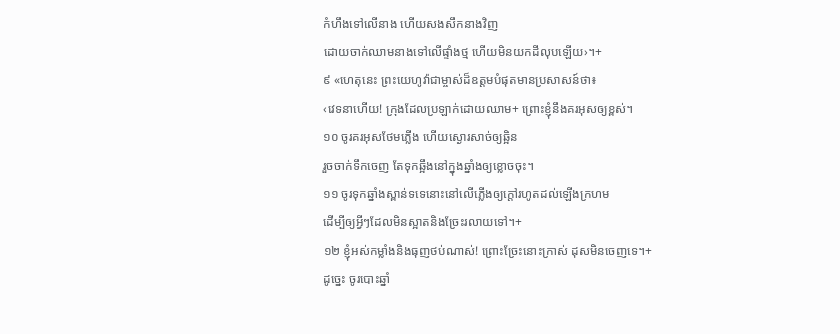កំហឹងទៅលើនាង ហើយសងសឹកនាងវិញ
ដោយចាក់ឈាមនាងទៅលើផ្ទាំងថ្ម ហើយមិនយកដីលុបឡើយ›។+
៩ «ហេតុនេះ ព្រះយេហូវ៉ាជាម្ចាស់ដ៏ឧត្ដមបំផុតមានប្រសាសន៍ថា៖
‹វេទនាហើយ! ក្រុងដែលប្រឡាក់ដោយឈាម+ ព្រោះខ្ញុំនឹងគរអុសឲ្យខ្ពស់។
១០ ចូរគរអុសថែមភ្លើង ហើយស្ងោរសាច់ឲ្យឆ្អិន
រួចចាក់ទឹកចេញ តែទុកឆ្អឹងនៅក្នុងឆ្នាំងឲ្យខ្លោចចុះ។
១១ ចូរទុកឆ្នាំងស្ពាន់ទទេនោះនៅលើភ្លើងឲ្យក្ដៅរហូតដល់ឡើងក្រហម
ដើម្បីឲ្យអ្វីៗដែលមិនស្អាតនិងច្រែះរលាយទៅ។+
១២ ខ្ញុំអស់កម្លាំងនិងធុញថប់ណាស់! ព្រោះច្រែះនោះក្រាស់ ដុសមិនចេញទេ។+
ដូច្នេះ ចូរបោះឆ្នាំ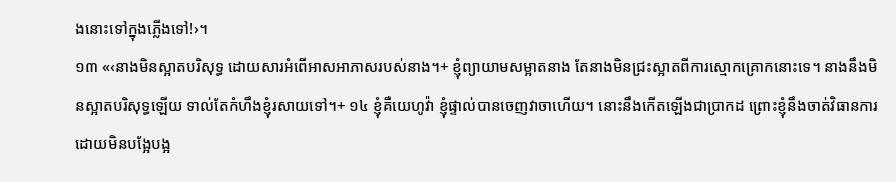ងនោះទៅក្នុងភ្លើងទៅ!›។
១៣ «‹នាងមិនស្អាតបរិសុទ្ធ ដោយសារអំពើអាសអាភាសរបស់នាង។+ ខ្ញុំព្យាយាមសម្អាតនាង តែនាងមិនជ្រះស្អាតពីការស្មោកគ្រោកនោះទេ។ នាងនឹងមិនស្អាតបរិសុទ្ធឡើយ ទាល់តែកំហឹងខ្ញុំរសាយទៅ។+ ១៤ ខ្ញុំគឺយេហូវ៉ា ខ្ញុំផ្ទាល់បានចេញវាចាហើយ។ នោះនឹងកើតឡើងជាប្រាកដ ព្រោះខ្ញុំនឹងចាត់វិធានការដោយមិនបង្អែបង្អ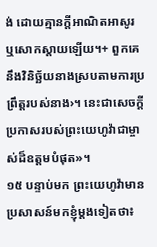ង់ ដោយគ្មានក្ដីអាណិតអាសូរ ឬសោកស្ដាយឡើយ។+ ពួកគេនឹងវិនិច្ឆ័យនាងស្របតាមការប្រព្រឹត្តរបស់នាង›។ នេះជាសេចក្ដីប្រកាសរបស់ព្រះយេហូវ៉ាជាម្ចាស់ដ៏ឧត្ដមបំផុត»។
១៥ បន្ទាប់មក ព្រះយេហូវ៉ាមានប្រសាសន៍មកខ្ញុំម្ដងទៀតថា៖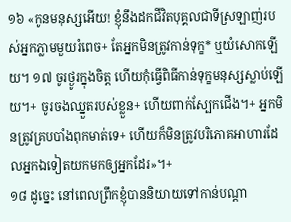១៦ «កូនមនុស្សអើយ! ខ្ញុំនឹងដកជីវិតបុគ្គលជាទីស្រឡាញ់របស់អ្នកភ្លាមមួយរំពេច+ តែអ្នកមិនត្រូវកាន់ទុក្ខ* ឬយំសោកឡើយ។ ១៧ ចូរថ្ងូរក្នុងចិត្ត ហើយកុំធ្វើពិធីកាន់ទុក្ខមនុស្សស្លាប់ឡើយ។+ ចូរចងឈ្នួតរបស់ខ្លួន+ ហើយពាក់ស្បែកជើង។+ អ្នកមិនត្រូវគ្របបាំងពុកមាត់ទេ+ ហើយក៏មិនត្រូវបរិភោគអាហារដែលអ្នកឯទៀតយកមកឲ្យអ្នកដែរ»។+
១៨ ដូច្នេះ នៅពេលព្រឹកខ្ញុំបាននិយាយទៅកាន់បណ្ដា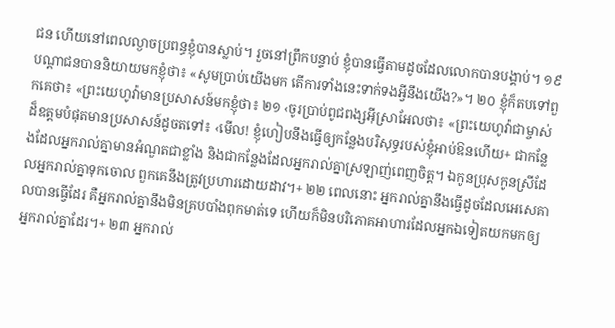ជន ហើយនៅពេលល្ងាចប្រពន្ធខ្ញុំបានស្លាប់។ រួចនៅព្រឹកបន្ទាប់ ខ្ញុំបានធ្វើតាមដូចដែលលោកបានបង្គាប់។ ១៩ បណ្ដាជនបាននិយាយមកខ្ញុំថា៖ «សូមប្រាប់យើងមក តើការទាំងនេះទាក់ទងអ្វីនឹងយើង?»។ ២០ ខ្ញុំក៏តបទៅពួកគេថា៖ «ព្រះយេហូវ៉ាមានប្រសាសន៍មកខ្ញុំថា៖ ២១ ‹ចូរប្រាប់ពូជពង្សអ៊ីស្រាអែលថា៖ «ព្រះយេហូវ៉ាជាម្ចាស់ដ៏ឧត្ដមបំផុតមានប្រសាសន៍ដូចតទៅ៖ ‹មើល! ខ្ញុំហៀបនឹងធ្វើឲ្យកន្លែងបរិសុទ្ធរបស់ខ្ញុំអាប់ឱនហើយ+ ជាកន្លែងដែលអ្នករាល់គ្នាមានអំណួតជាខ្លាំង និងជាកន្លែងដែលអ្នករាល់គ្នាស្រឡាញ់ពេញចិត្ត។ ឯកូនប្រុសកូនស្រីដែលអ្នករាល់គ្នាទុកចោល ពួកគេនឹងត្រូវប្រហារដោយដាវ។+ ២២ ពេលនោះ អ្នករាល់គ្នានឹងធ្វើដូចដែលអេសេគាលបានធ្វើដែរ គឺអ្នករាល់គ្នានឹងមិនគ្របបាំងពុកមាត់ទេ ហើយក៏មិនបរិភោគអាហារដែលអ្នកឯទៀតយកមកឲ្យអ្នករាល់គ្នាដែរ។+ ២៣ អ្នករាល់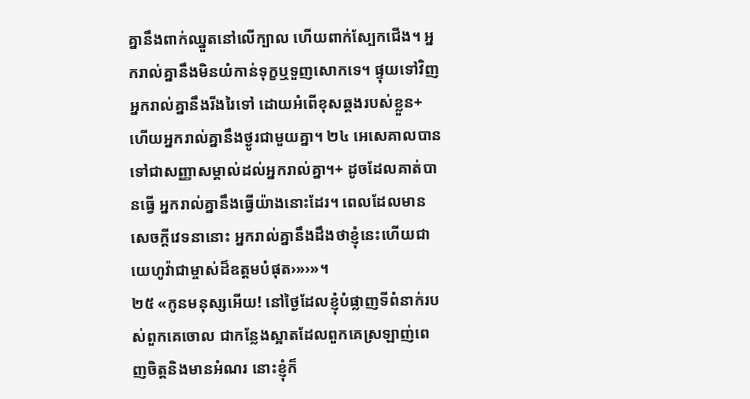គ្នានឹងពាក់ឈ្នួតនៅលើក្បាល ហើយពាក់ស្បែកជើង។ អ្នករាល់គ្នានឹងមិនយំកាន់ទុក្ខឬទួញសោកទេ។ ផ្ទុយទៅវិញ អ្នករាល់គ្នានឹងរីងរៃទៅ ដោយអំពើខុសឆ្គងរបស់ខ្លួន+ ហើយអ្នករាល់គ្នានឹងថ្ងូរជាមួយគ្នា។ ២៤ អេសេគាលបានទៅជាសញ្ញាសម្គាល់ដល់អ្នករាល់គ្នា។+ ដូចដែលគាត់បានធ្វើ អ្នករាល់គ្នានឹងធ្វើយ៉ាងនោះដែរ។ ពេលដែលមានសេចក្ដីវេទនានោះ អ្នករាល់គ្នានឹងដឹងថាខ្ញុំនេះហើយជាយេហូវ៉ាជាម្ចាស់ដ៏ឧត្ដមបំផុត›»›»។
២៥ «កូនមនុស្សអើយ! នៅថ្ងៃដែលខ្ញុំបំផ្លាញទីពំនាក់របស់ពួកគេចោល ជាកន្លែងស្អាតដែលពួកគេស្រឡាញ់ពេញចិត្តនិងមានអំណរ នោះខ្ញុំក៏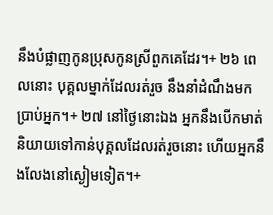នឹងបំផ្លាញកូនប្រុសកូនស្រីពួកគេដែរ។+ ២៦ ពេលនោះ បុគ្គលម្នាក់ដែលរត់រួច នឹងនាំដំណឹងមកប្រាប់អ្នក។+ ២៧ នៅថ្ងៃនោះឯង អ្នកនឹងបើកមាត់និយាយទៅកាន់បុគ្គលដែលរត់រួចនោះ ហើយអ្នកនឹងលែងនៅស្ងៀមទៀត។+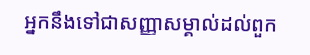អ្នកនឹងទៅជាសញ្ញាសម្គាល់ដល់ពួក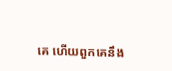គេ ហើយពួកគេនឹង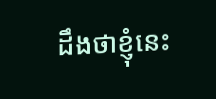ដឹងថាខ្ញុំនេះ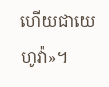ហើយជាយេហូវ៉ា»។